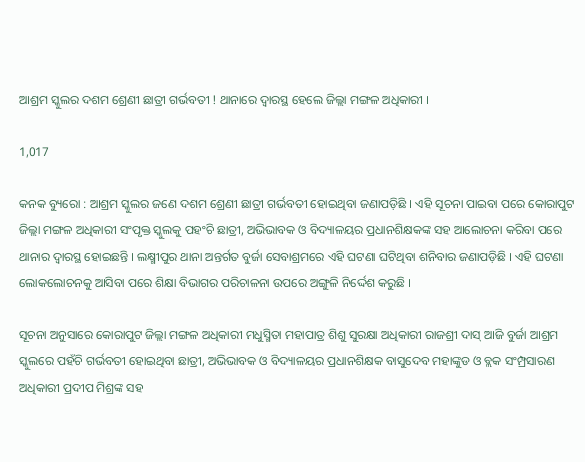ଆଶ୍ରମ ସ୍କୁଲର ଦଶମ ଶ୍ରେଣୀ ଛାତ୍ରୀ ଗର୍ଭବତୀ ! ଥାନାରେ ଦ୍ଵାରସ୍ଥ ହେଲେ ଜିଲ୍ଲା ମଙ୍ଗଳ ଅଧିକାରୀ ।

1,017

କନକ ବ୍ୟୁରୋ : ଆଶ୍ରମ ସ୍କୁଲର ଜଣେ ଦଶମ ଶ୍ରେଣୀ ଛାତ୍ରୀ ଗର୍ଭବତୀ ହୋଇଥିବା ଜଣାପଡ଼ିଛି । ଏହି ସୂଚନା ପାଇବା ପରେ କୋରାପୁଟ ଜିଲ୍ଲା ମଙ୍ଗଳ ଅଧିକାରୀ ସଂପୃକ୍ତ ସ୍କୁଲକୁ ପହଂଚି ଛାତ୍ରୀ, ଅଭିଭାବକ ଓ ବିଦ୍ୟାଳୟର ପ୍ରଧାନଶିକ୍ଷକଙ୍କ ସହ ଆଲୋଚନା କରିବା ପରେ ଥାନାର ଦ୍ୱାରସ୍ଥ ହୋଇଛନ୍ତି । ଲକ୍ଷ୍ମୀପୁର ଥାନା ଅନ୍ତର୍ଗତ ବୁର୍ଜା ସେବାଶ୍ରମରେ ଏହି ଘଟଣା ଘଟିଥିବା ଶନିବାର ଜଣାପଡ଼ିଛି । ଏହି ଘଟଣା ଲୋକଲୋଚନକୁ ଆସିବା ପରେ ଶିକ୍ଷା ବିଭାଗର ପରିଚାଳନା ଉପରେ ଅଙ୍ଗୁଳି ନିର୍ଦ୍ଦେଶ କରୁଛି ।

ସୂଚନା ଅନୁସାରେ କୋରାପୁଟ ଜିଲ୍ଲା ମଙ୍ଗଳ ଅଧିକାରୀ ମଧୁସ୍ମିତା ମହାପାତ୍ର ଶିଶୁ ସୁରକ୍ଷା ଅଧିକାରୀ ରାଜଶ୍ରୀ ଦାସ୍‌ ଆଜି ବୁର୍ଜା ଆଶ୍ରମ ସ୍କୁଲରେ ପହଁଚି ଗର୍ଭବତୀ ହୋଇଥିବା ଛାତ୍ରୀ, ଅଭିଭାବକ ଓ ବିଦ୍ୟାଳୟର ପ୍ରଧାନଶିକ୍ଷକ ବାସୁଦେବ ମହାଙ୍କୁଡ ଓ ବ୍ଲକ ସଂମ୍ପ୍ରସାରଣ ଅଧିକାରୀ ପ୍ରଦୀପ ମିଶ୍ରଙ୍କ ସହ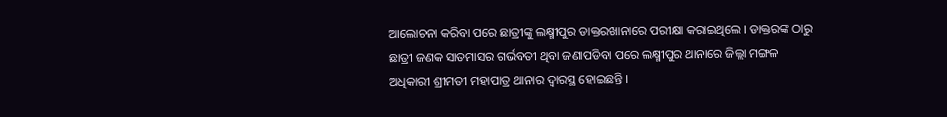ଆଲୋଚନା କରିବା ପରେ ଛାତ୍ରୀଙ୍କୁ ଲକ୍ଷ୍ମୀପୁର ଡାକ୍ତରଖାନାରେ ପରୀକ୍ଷା କରାଇଥିଲେ । ଡାକ୍ତରଙ୍କ ଠାରୁ ଛାତ୍ରୀ ଜଣକ ସାତମାସର ଗର୍ଭବତୀ ଥିବା ଜଣାପଡିବା ପରେ ଲକ୍ଷ୍ମୀପୁର ଥାନାରେ ଜିଲ୍ଲା ମଙ୍ଗଳ ଅଧିକାରୀ ଶ୍ରୀମତୀ ମହାପାତ୍ର ଥାନାର ଦ୍ୱାରସ୍ଥ ହୋଇଛନ୍ତି ।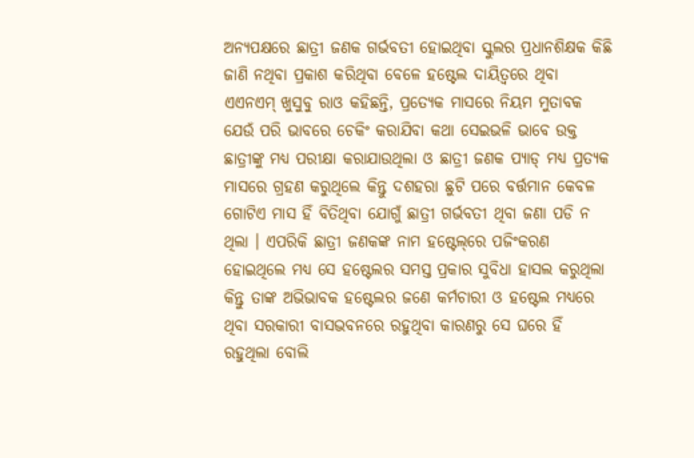ଅନ୍ୟପକ୍ଷରେ ଛାତ୍ରୀ ଜଣକ ଗର୍ଭବତୀ ହୋଇଥିବା ସ୍କୁଲର ପ୍ରଧାନଶିକ୍ଷକ କିଛି ଜାଣି ନଥିବା ପ୍ରକାଶ କରିଥିବା ବେଳେ ହଷ୍ଟେଲ ଦାୟିତ୍ୱରେ ଥିବା ଏଏନଏମ୍‌ ଖୁସୁବୁ ରାଓ କହିଛନ୍ତି, ପ୍ରତ୍ୟେକ ମାସରେ ନିୟମ ମୁତାବକ ଯେଉଁ ପରି ଭାବରେ ଚେକିଂ କରାଯିବା କଥା ସେଇଭଳି ଭାବେ ଉକ୍ତ ଛାତ୍ରୀଙ୍କୁ ମଧ୍ୟ ପରୀକ୍ଷା କରାଯାଉଥିଲା ଓ ଛାତ୍ରୀ ଜଣକ ପ୍ୟାଡ୍‌ ମଧ୍ୟ ପ୍ରତ୍ୟକ ମାସରେ ଗ୍ରହଣ କରୁଥିଲେ କିନ୍ତୁ ଦଶହରା ଛୁଟି ପରେ ବର୍ତ୍ତମାନ କେବଳ ଗୋଟିଏ ମାସ ହିଁ ବିତିଥିବା ଯୋଗୁଁ ଛାତ୍ରୀ ଗର୍ଭବତୀ ଥିବା ଜଣା ପଡି ନ ଥିଲା । ଏପରିକି ଛାତ୍ରୀ ଜଣକଙ୍କ ନାମ ହଷ୍ଟେଲ୍‌ରେ ପଜିଂକରଣ ହୋଇଥିଲେ ମଧ୍ୟ ସେ ହଷ୍ଟେଲର ସମସ୍ତ ପ୍ରକାର ସୁବିଧା ହାସଲ କରୁଥିଲା କିନ୍ତୁ ତାଙ୍କ ଅଭିଭାବକ ହଷ୍ଟେଲର ଜଣେ କର୍ମଚାରୀ ଓ ହଷ୍ଟେଲ ମଧ୍ୟରେ ଥିବା ସରକାରୀ ବାସଭବନରେ ରହୁଥିବା କାରଣରୁ ସେ ଘରେ ହିଁ ରହୁଥିଲା ବୋଲି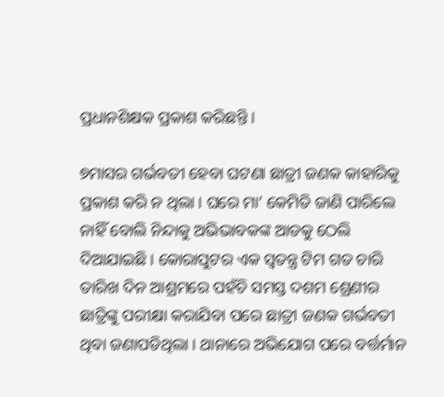ପ୍ରଧାନଶିକ୍ଷକ ପ୍ରକାଶ କରିଛନ୍ତି ।

୭ମାସର ଗର୍ଭବତୀ ହେବା ଘଟଣା ଛାତ୍ରୀ ଜଣକ କାହାରିକୁ ପ୍ରକାଶ କରି ନ ଥିଲା । ଘରେ ମା’ କେମିତି ଜାଣି ପାରିଲେ ନାହିଁ ବୋଲି ନିନ୍ଦାକୁ ଅଭିଭାବକଙ୍କ ଆଡକୁ ଠେଲି ଦିଆଯାଇଛି । କୋରାପୁଟର ଏକ ସ୍ୱତନ୍ତ୍ର ଟିମ ଗତ ଚାରି ତାରିଖ ଦିନ ଆଶ୍ରମରେ ପହଁଚି ସମସ୍ତ ଦଶମ ଶ୍ରେଣୀର ଛାତ୍ରିଙ୍କୁ ପରୀକ୍ଷା କରାଯିବା ପରେ ଛାତ୍ରୀ ଜଣକ ଗର୍ଭବତୀ ଥିବା ଜଣାପଡିଥିଲା । ଥାନାରେ ଅଭିଯୋଗ ପରେ ବର୍ତ୍ତର୍ମାନ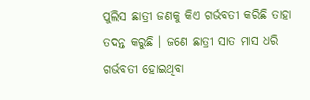ପୁଲିସ ଛାତ୍ରୀ ଜଣକୁ କିଏ ଗର୍ଭବତୀ କରିଛି ତାହା ତଦନ୍ତ କରୁଛି । ଜଣେ ଛାତ୍ରୀ ସାତ ମାସ ଧରି ଗର୍ଭବତୀ ହୋଇଥିବା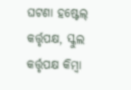ଘଟଣା ହଷ୍ଟେଲ୍‌ କର୍ତ୍ତୃପକ୍ଷ, ସ୍କୁଲ କର୍ତ୍ତୃପକ୍ଷ କିମ୍ବା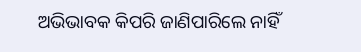ଅଭିଭାବକ କିପରି ଜାଣିପାରିଲେ ନାହିଁ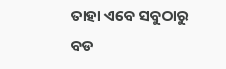ତାହା ଏବେ ସବୁଠାରୁ ବଡ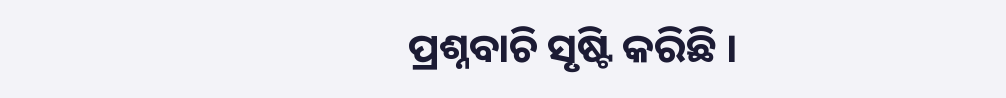ପ୍ରଶ୍ନବାଚି ସୃଷ୍ଟି କରିଛି ।